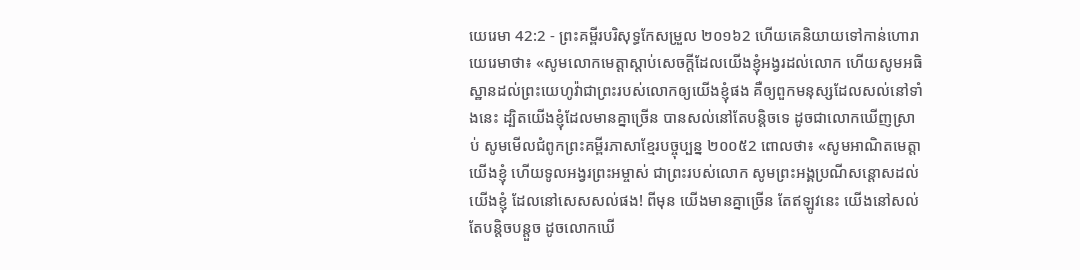យេរេមា 42:2 - ព្រះគម្ពីរបរិសុទ្ធកែសម្រួល ២០១៦2 ហើយគេនិយាយទៅកាន់ហោរាយេរេមាថា៖ «សូមលោកមេត្តាស្តាប់សេចក្ដីដែលយើងខ្ញុំអង្វរដល់លោក ហើយសូមអធិស្ឋានដល់ព្រះយេហូវ៉ាជាព្រះរបស់លោកឲ្យយើងខ្ញុំផង គឺឲ្យពួកមនុស្សដែលសល់នៅទាំងនេះ ដ្បិតយើងខ្ញុំដែលមានគ្នាច្រើន បានសល់នៅតែបន្តិចទេ ដូចជាលោកឃើញស្រាប់ សូមមើលជំពូកព្រះគម្ពីរភាសាខ្មែរបច្ចុប្បន្ន ២០០៥2 ពោលថា៖ «សូមអាណិតមេត្តាយើងខ្ញុំ ហើយទូលអង្វរព្រះអម្ចាស់ ជាព្រះរបស់លោក សូមព្រះអង្គប្រណីសន្ដោសដល់យើងខ្ញុំ ដែលនៅសេសសល់ផង! ពីមុន យើងមានគ្នាច្រើន តែឥឡូវនេះ យើងនៅសល់តែបន្តិចបន្តួច ដូចលោកឃើ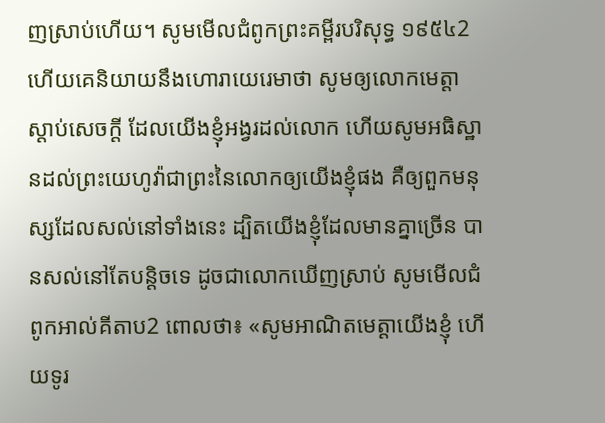ញស្រាប់ហើយ។ សូមមើលជំពូកព្រះគម្ពីរបរិសុទ្ធ ១៩៥៤2 ហើយគេនិយាយនឹងហោរាយេរេមាថា សូមឲ្យលោកមេត្តាស្តាប់សេចក្ដី ដែលយើងខ្ញុំអង្វរដល់លោក ហើយសូមអធិស្ឋានដល់ព្រះយេហូវ៉ាជាព្រះនៃលោកឲ្យយើងខ្ញុំផង គឺឲ្យពួកមនុស្សដែលសល់នៅទាំងនេះ ដ្បិតយើងខ្ញុំដែលមានគ្នាច្រើន បានសល់នៅតែបន្តិចទេ ដូចជាលោកឃើញស្រាប់ សូមមើលជំពូកអាល់គីតាប2 ពោលថា៖ «សូមអាណិតមេត្តាយើងខ្ញុំ ហើយទូរ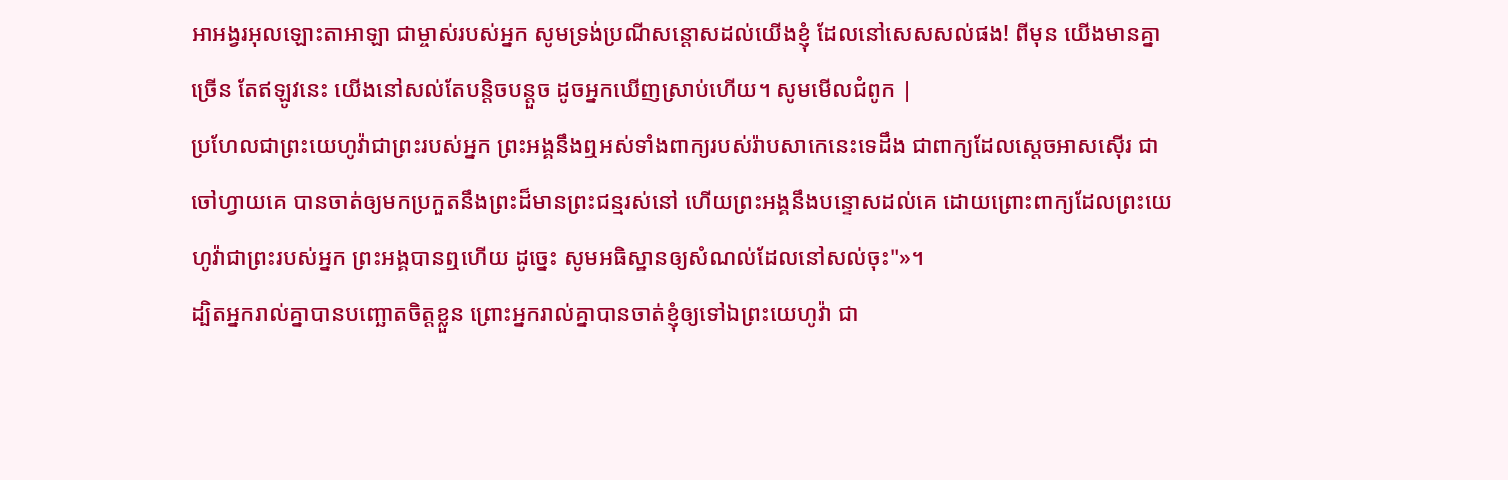អាអង្វរអុលឡោះតាអាឡា ជាម្ចាស់របស់អ្នក សូមទ្រង់ប្រណីសន្ដោសដល់យើងខ្ញុំ ដែលនៅសេសសល់ផង! ពីមុន យើងមានគ្នាច្រើន តែឥឡូវនេះ យើងនៅសល់តែបន្តិចបន្តួច ដូចអ្នកឃើញស្រាប់ហើយ។ សូមមើលជំពូក |
ប្រហែលជាព្រះយេហូវ៉ាជាព្រះរបស់អ្នក ព្រះអង្គនឹងឮអស់ទាំងពាក្យរបស់រ៉ាបសាកេនេះទេដឹង ជាពាក្យដែលស្តេចអាសស៊ើរ ជាចៅហ្វាយគេ បានចាត់ឲ្យមកប្រកួតនឹងព្រះដ៏មានព្រះជន្មរស់នៅ ហើយព្រះអង្គនឹងបន្ទោសដល់គេ ដោយព្រោះពាក្យដែលព្រះយេហូវ៉ាជាព្រះរបស់អ្នក ព្រះអង្គបានឮហើយ ដូច្នេះ សូមអធិស្ឋានឲ្យសំណល់ដែលនៅសល់ចុះ"»។
ដ្បិតអ្នករាល់គ្នាបានបញ្ឆោតចិត្តខ្លួន ព្រោះអ្នករាល់គ្នាបានចាត់ខ្ញុំឲ្យទៅឯព្រះយេហូវ៉ា ជា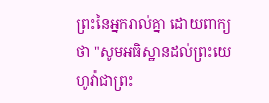ព្រះនៃអ្នករាល់គ្នា ដោយពាក្យថា "សូមអធិស្ឋានដល់ព្រះយេហូវ៉ាជាព្រះ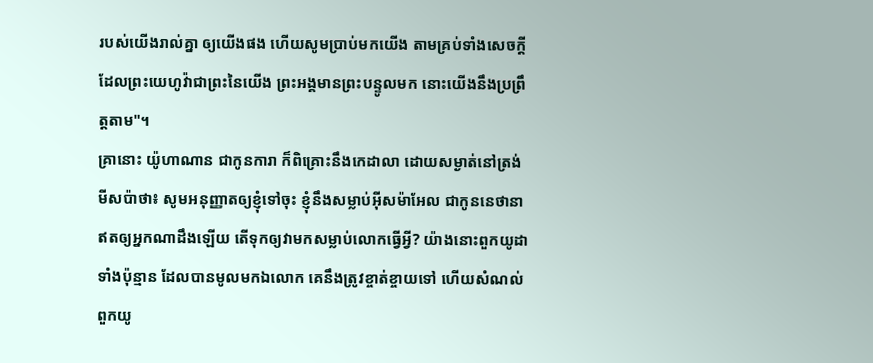របស់យើងរាល់គ្នា ឲ្យយើងផង ហើយសូមប្រាប់មកយើង តាមគ្រប់ទាំងសេចក្ដីដែលព្រះយេហូវ៉ាជាព្រះនៃយើង ព្រះអង្គមានព្រះបន្ទូលមក នោះយើងនឹងប្រព្រឹត្តតាម"។
គ្រានោះ យ៉ូហាណាន ជាកូនការា ក៏ពិគ្រោះនឹងកេដាលា ដោយសម្ងាត់នៅត្រង់មីសប៉ាថា៖ សូមអនុញ្ញាតឲ្យខ្ញុំទៅចុះ ខ្ញុំនឹងសម្លាប់អ៊ីសម៉ាអែល ជាកូននេថានា ឥតឲ្យអ្នកណាដឹងឡើយ តើទុកឲ្យវាមកសម្លាប់លោកធ្វើអ្វី? យ៉ាងនោះពួកយូដាទាំងប៉ុន្មាន ដែលបានមូលមកឯលោក គេនឹងត្រូវខ្ចាត់ខ្ចាយទៅ ហើយសំណល់ពួកយូ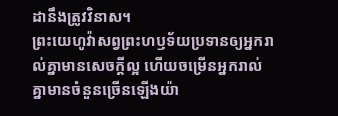ដានឹងត្រូវវិនាស។
ព្រះយេហូវ៉ាសព្វព្រះហឫទ័យប្រទានឲ្យអ្នករាល់គ្នាមានសេចក្ដីល្អ ហើយចម្រើនអ្នករាល់គ្នាមានចំនួនច្រើនឡើងយ៉ា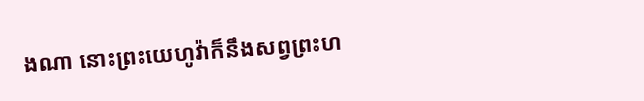ងណា នោះព្រះយេហូវ៉ាក៏នឹងសព្វព្រះហ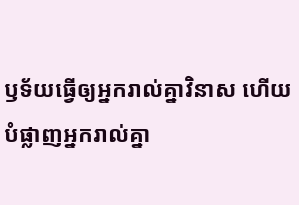ឫទ័យធ្វើឲ្យអ្នករាល់គ្នាវិនាស ហើយបំផ្លាញអ្នករាល់គ្នា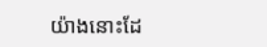យ៉ាងនោះដែ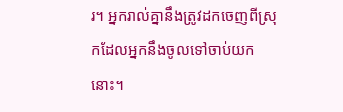រ។ អ្នករាល់គ្នានឹងត្រូវដកចេញពីស្រុកដែលអ្នកនឹងចូលទៅចាប់យកនោះ។